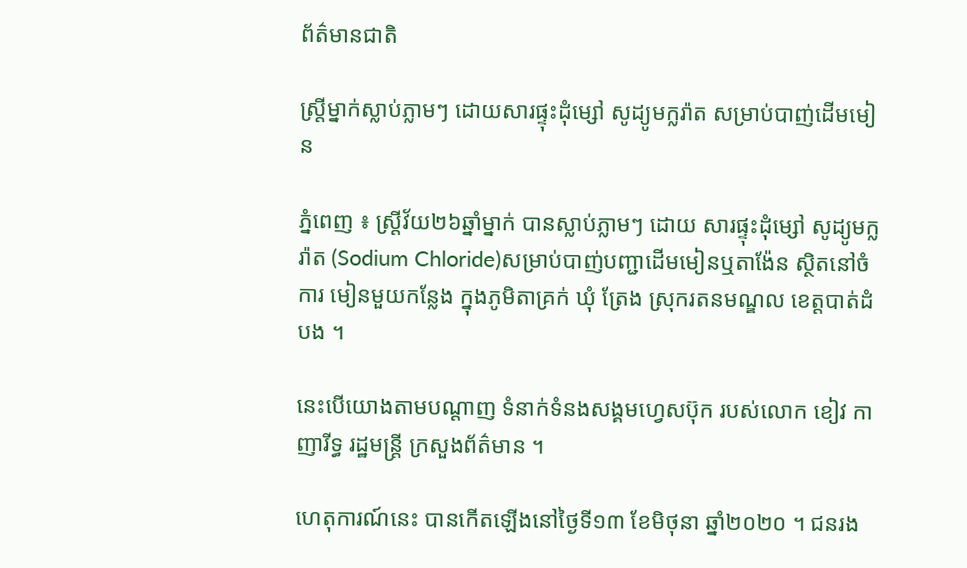ព័ត៌មានជាតិ

ស្រ្តីម្នាក់ស្លាប់ភ្លាមៗ ដោយសារផ្ទុះដុំម្សៅ សូដ្យូមក្លរ៉ាត សម្រាប់បាញ់ដើមមៀន

ភ្នំពេញ ៖ ស្រ្តីវ័យ២៦ឆ្នាំម្នាក់ បានស្លាប់ភ្លាមៗ ដោយ សារផ្ទុះដុំម្សៅ សូដ្យូមក្លរ៉ាត (Sodium Chloride)សម្រាប់បាញ់បញ្ជាដេីមមៀនឬតាង៉ែន ស្ថិតនៅចំការ មៀនមួយកន្លែង ក្នុងភូមិតាគ្រក់ ឃុំ ត្រែង ស្រុករតនមណ្ឌល ខេត្តបាត់ដំបង ។

នេះបើយោងតាមបណ្ដាញ ទំនាក់ទំនងសង្គមហ្វេសប៊ុក របស់លោក ខៀវ កាញារីទ្ធ រដ្ឋមន្រ្តី ក្រសួងព័ត៌មាន ។

ហេតុការណ៍នេះ បានកើតឡើងនៅថ្ងៃទី១៣ ខែមិថុនា ឆ្នាំ២០២០ ។ ជនរង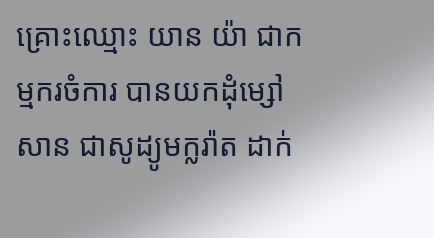គ្រោះឈ្មោះ យាន យ៉ា ជាកម្មករចំការ បានយកដុំម្សៅ សាន ជាសូដ្យូមក្លរ៉ាត ដាក់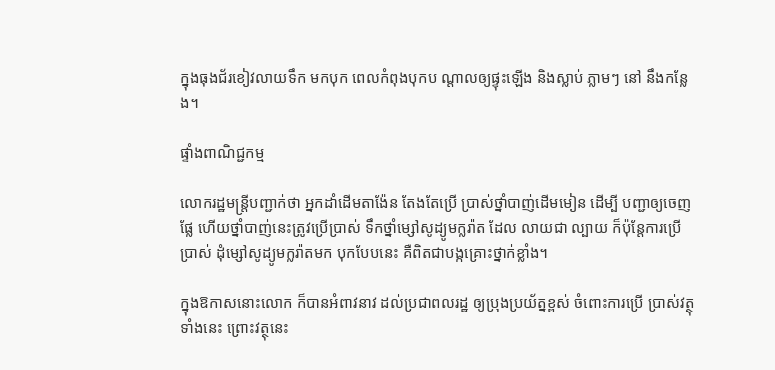ក្នុងធុងជ័រខៀវលាយទឹក មកបុក ពេលកំពុងបុកប ណ្តាលឲ្យផ្ទុះឡើង និងស្លាប់ ភ្លាមៗ នៅ នឹងកន្លែង។

ផ្ទាំងពាណិជ្ជកម្ម

លោករដ្ឋមន្រ្តីបញ្ជាក់ថា អ្នកដាំដើមតាង៉ែន តែងតែប្រើ ប្រាស់ថ្នាំបាញ់ដើមមៀន ដើម្បី បញ្ជាឲ្យចេញផ្លែ ហើយថ្នាំបាញ់នេះត្រូវប្រើប្រាស់ ទឹកថ្នាំម្សៅសូដ្យូមក្លរ៉ាត ដែល លាយជា ល្បាយ ក៏ប៉ុន្តែការប្រើប្រាស់ ដុំម្សៅសូដ្យូមក្លរ៉ាតមក បុកបែបនេះ គឺពិតជាបង្កគ្រោះថ្នាក់ខ្លាំង។

ក្នុងឱកាសនោះលោក ក៏បានអំពាវនាវ ដល់ប្រជាពលរដ្ឋ ឲ្យប្រុងប្រយ័ត្នខ្ពស់ ចំពោះការប្រើ ប្រាស់វត្ថុទាំងនេះ ព្រោះវត្ថុនេះ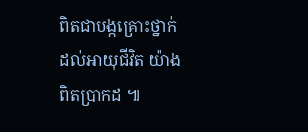ពិតជាបង្កគ្រោះថ្នាក់ ដល់អាយុជីវិត យ៉ាងពិតប្រាកដ ៕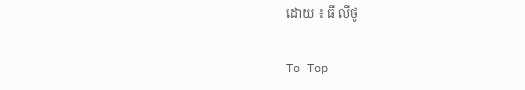ដោយ ៖ ធី លីថូ

To Top